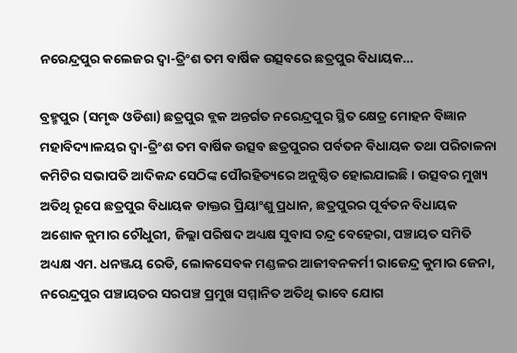ନରେନ୍ଦ୍ରପୁର କଲେଜର ଦ୍ୱା-ତ୍ରିଂଶ ତମ ବାର୍ଷିକ ଉତ୍ସବରେ ଛତ୍ରପୁର ବିଧାୟକ…

ବ୍ରହ୍ମପୁର (ସମୃଦ୍ଧ ଓଡିଶା) ଛତ୍ରପୁର ବ୍ଲକ ଅନ୍ତର୍ଗତ ନରେନ୍ଦ୍ରପୁର ସ୍ଥିତ କ୍ଷେତ୍ର ମୋହନ ବିଜ୍ଞାନ ମହାବିଦ୍ୟାଳୟର ଦ୍ୱା-ତ୍ରିଂଶ ତମ ବାର୍ଷିକ ଉତ୍ସବ ଛତ୍ରପୁରର ପର୍ବତନ ବିଧାୟକ ତଥା ପରିଚାଳନା କମିଟିର ସଭାପତି ଆଦିକନ୍ଦ ସେଠିଙ୍କ ପୌରହିତ୍ୟରେ ଅନୁଷ୍ଠିତ ହୋଇଯାଇଛି । ଉତ୍ସବର ମୁଖ୍ୟ ଅତିଥି ରୂପେ ଛତ୍ରପୁର ବିଧାୟକ ଡାକ୍ତର ପ୍ରିୟାଂଶୁ ପ୍ରଧାନ, ଛତ୍ରପୁରର ପୂର୍ବତନ ବିଧାୟକ ଅଶୋକ କୁମାର ଚୌଧୁରୀ, ଜିଲ୍ଲା ପରିଷଦ ଅଧ୍ୟକ୍ଷ ସୁବାସ ଚନ୍ଦ୍ର ବେହେରା, ପଞ୍ଚାୟତ ସମିତି ଅଧ୍ୟକ୍ଷ ଏମ. ଧନଞ୍ଜୟ ରେଡି, ଲୋକସେବକ ମଣ୍ଡଳର ଆଜୀବନକର୍ମୀ ରାଜେନ୍ଦ୍ର କୁମାର ଜେନା, ନରେନ୍ଦ୍ରପୁର ପଞ୍ଚାୟତର ସରପଞ୍ଚ ପ୍ରମୁଖ ସମ୍ମାନିତ ଅତିଥି ଭାବେ ଯୋଗ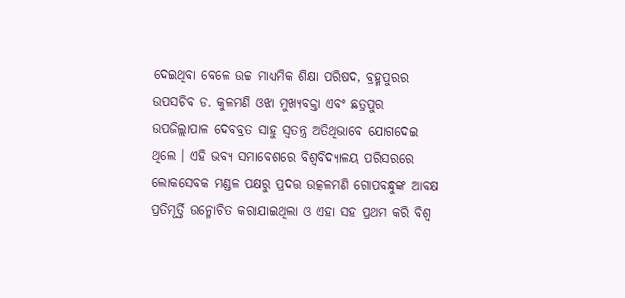ଦେଇଥିବା ବେଳେ ଉଚ୍ଚ ମାଧ୍ୟମିକ ଶିକ୍ଷା ପରିଷଦ, ବ୍ରହ୍ମପୁରର ଉପସଚିବ ଡ. କୁଳମଣି ଓଝା ମୁଖ୍ୟବକ୍ତା ଏବଂ ଛତ୍ରପୁର ଉପଜିଲ୍ଲାପାଳ ଦେବବ୍ରତ ସାହୁ ସ୍ୱତନ୍ତ୍ର ଅତିଥିଭାବେ ଯୋଗଦେଇ ଥିଲେ । ଏହି ଭବ୍ୟ ସମାବେଶରେ ବିଶ୍ୱବିଦ୍ୟାଳୟ ପରିସରରେ ଲୋକସେବକ ମଣ୍ଡଳ ପକ୍ଷରୁ ପ୍ରଦତ୍ତ ଉତ୍କଳମଣି ଗୋପବନ୍ଧୁଙ୍କ ଆବକ୍ଷ ପ୍ରତିମୂର୍ତ୍ତି ଉନ୍ମୋଚିତ କରାଯାଇଥିଲା ଓ ଏହା ସହ ପ୍ରଥମ କରି ବିଶ୍ୱ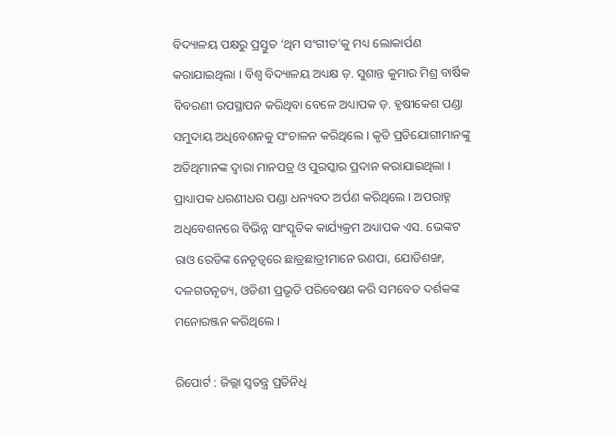ବିଦ୍ୟାଳୟ ପକ୍ଷରୁ ପ୍ରସ୍ତୁତ ‘ଥିମ ସଂଗୀତ’କୁ ମଧ୍ୟ ଲୋକାର୍ପଣ କରାଯାଇଥିଲା । ବିଶ୍ୱ ବିଦ୍ୟାଳୟ ଅଧ୍ୟକ୍ଷ ଡ଼. ସୁଶାନ୍ତ କୁମାର ମିଶ୍ର ବାର୍ଷିକ ବିବରଣୀ ଉପସ୍ଥାପନ କରିଥିବା ବେଳେ ଅଧ୍ୟାପକ ଡ଼. ହୃଷୀକେଶ ପଣ୍ଡା ସମୁଦାୟ ଅଧିବେଶନକୁ ସଂଚାଳନ କରିଥିଲେ । କୃତି ପ୍ରତିଯୋଗୀମାନଙ୍କୁ ଅତିଥିମାନଙ୍କ ଦ୍ୱାରା ମାନପତ୍ର ଓ ପୁରସ୍କାର ପ୍ରଦାନ କରାଯାଇଥିଲା । ପ୍ରାଧ୍ୟାପକ ଧରଣୀଧର ପଣ୍ଡା ଧନ୍ୟବଦ ଅର୍ପଣ କରିଥିଲେ । ଅପରାହ୍ନ ଅଧିବେଶନରେ ବିଭିନ୍ନ ସାଂସ୍କୃତିକ କାର୍ଯ୍ୟକ୍ରମ ଅଧ୍ୟାପକ ଏସ. ଭେଙ୍କଟ ରାଓ ରେଡିଙ୍କ ନେତୃତ୍ୱରେ ଛାତ୍ରଛାତ୍ରୀମାନେ ରଣପା, ଯୋଡିଶଙ୍ଖ, ଦଳଗତନୃତ୍ୟ, ଓଡିଶୀ ପ୍ରଭୃତି ପରିବେଷଣ କରି ସମବେତ ଦର୍ଶକଙ୍କ ମନୋରଞ୍ଜନ କରିଥିଲେ ।

ରିପୋର୍ଟ : ଜିଲ୍ଲା ସ୍ୱତନ୍ତ୍ର ପ୍ରତିନିଧି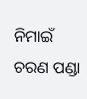ନିମାଇଁ ଚରଣ ପଣ୍ଡା